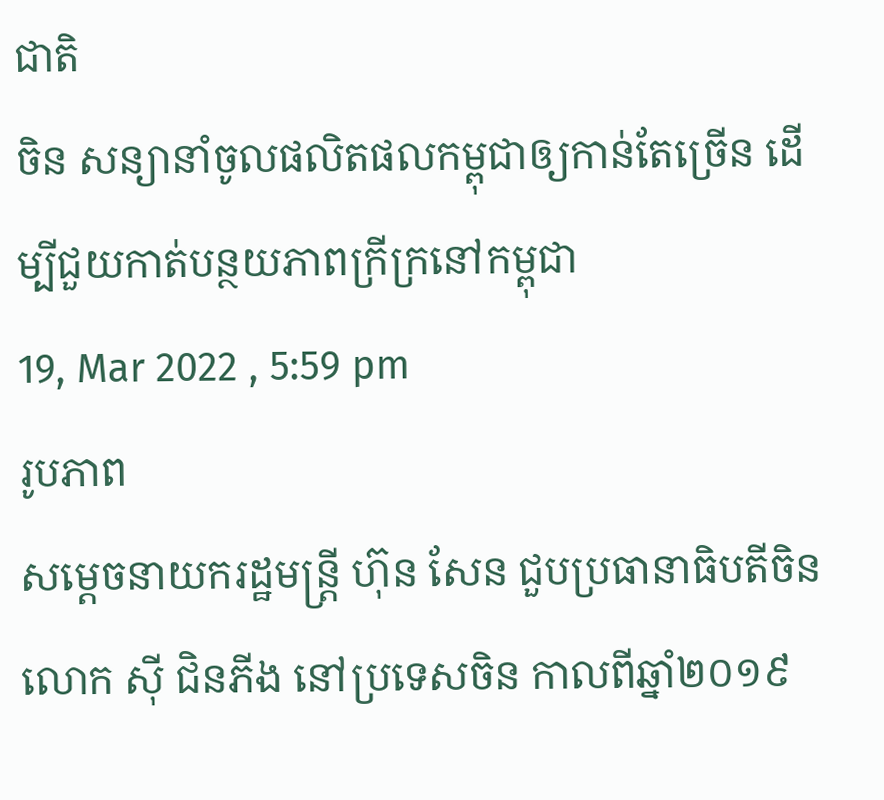ជាតិ
ចិន សន្យានាំចូលផលិតផលកម្ពុជាឲ្យកាន់តែច្រើន ដើម្បីជួយកាត់បន្ថយភាពក្រីក្រនៅកម្ពុជា
19, Mar 2022 , 5:59 pm
រូបភាព
សម្ដេចនាយករដ្ឋមន្រ្តី ហ៊ុន សែន ជួបប្រធានាធិបតីចិន លោក ស៊ី ជិនភីង នៅប្រទេសចិន កាលពីឆ្នាំ២០១៩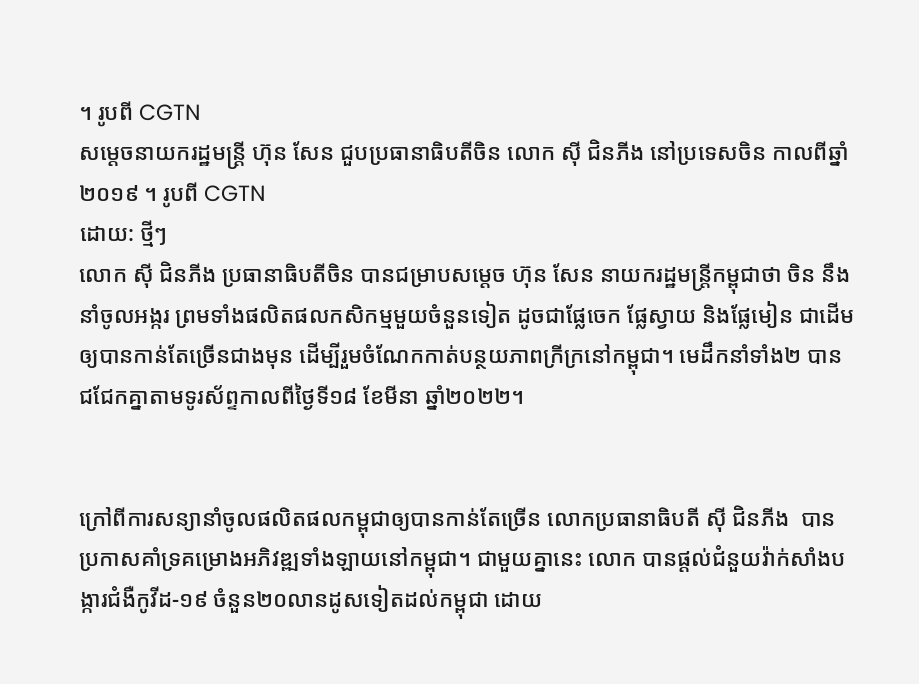។ រូបពី CGTN
សម្ដេចនាយករដ្ឋមន្រ្តី ហ៊ុន សែន ជួបប្រធានាធិបតីចិន លោក ស៊ី ជិនភីង នៅប្រទេសចិន កាលពីឆ្នាំ២០១៩ ។ រូបពី CGTN
ដោយ: ថ្មីៗ
លោក ស៊ី ជិនភីង ប្រធានាធិបតីចិន បានជម្រាបសម្តេច ហ៊ុន សែន នាយករដ្ឋមន្រ្តីកម្ពុជាថា ចិន នឹងនាំចូលអង្ករ ព្រមទាំងផលិតផលកសិកម្មមួយចំនួនទៀត ដូចជាផ្លែចេក ផ្លែស្វាយ និងផ្លែមៀន ជាដើម ឲ្យបានកាន់តែច្រើនជាងមុន ដើម្បីរួមចំណែកកាត់បន្ថយភាពក្រីក្រនៅកម្ពុជា។ មេដឹកនាំទាំង២ បានជជែកគ្នាតាមទូរស័ព្ទកាលពីថ្ងៃទី១៨ ខែមីនា ឆ្នាំ២០២២។


ក្រៅពីការសន្យានាំចូលផលិតផលកម្ពុជាឲ្យបានកាន់តែច្រើន លោកប្រធានាធិបតី ស៊ី ជិនភីង  បានប្រកាសគាំទ្រគម្រោងអភិវឌ្ឍទាំងឡាយនៅកម្ពុជា។ ជាមួយគ្នានេះ លោក បានផ្តល់ជំនួយវ៉ាក់សាំងបង្ការជំងឺកូវីដ-១៩ ចំនួន២០លានដូសទៀតដល់កម្ពុជា ដោយ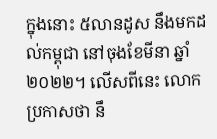ក្នុងនោះ ៥លានដូស នឹងមកដល់កម្ពុជា នៅចុងខែមីនា ឆ្នាំ២០២២។ លើសពីនេះ លោក ប្រកាសថា នឹ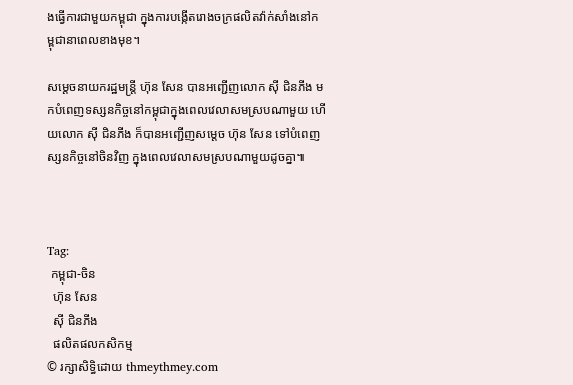ងធ្វើការជាមួយកម្ពុជា ក្នុងការបង្កើតរោងចក្រផលិតវ៉ាក់សាំងនៅកម្ពុជានាពេលខាងមុខ។

សម្តេចនាយករដ្ឋមន្រ្តី ហ៊ុន សែន បានអញ្ជើញលោក ស៊ី ជិនភីង មកបំពេញទស្សនកិច្ចនៅកម្ពុជាក្នុងពេលវេលាសមស្របណាមួយ ហើយលោក ស៊ី ជិនភីង ក៏បានអញ្ជើញសម្តេច ហ៊ុន សែន ទៅបំពេញស្សនកិច្ចនៅចិនវិញ ក្នុងពេលវេលាសមស្របណាមួយដូចគ្នា៕



Tag:
 កម្ពុជា-ចិន
  ហ៊ុន សែន
  ស៊ី ជិនភីង
  ផលិតផលកសិកម្ម
© រក្សាសិទ្ធិដោយ thmeythmey.com